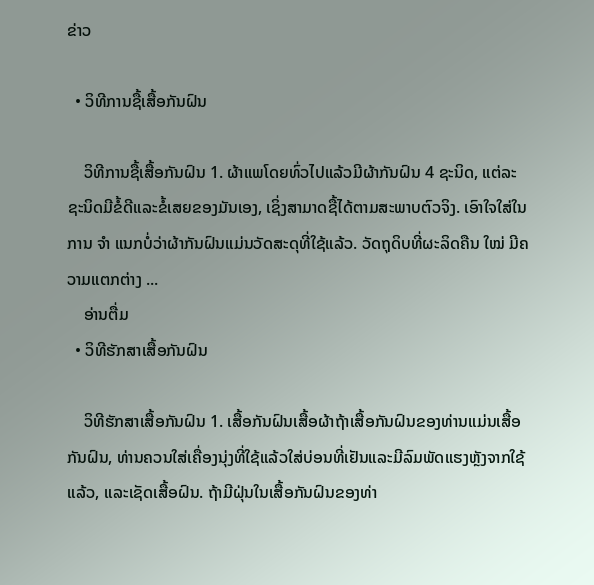ຂ່າວ

  • ວິທີການຊື້ເສື້ອກັນຝົນ

    ວິທີການຊື້ເສື້ອກັນຝົນ 1. ຜ້າແພໂດຍທົ່ວໄປແລ້ວມີຜ້າກັນຝົນ 4 ຊະນິດ, ແຕ່ລະຊະນິດມີຂໍ້ດີແລະຂໍ້ເສຍຂອງມັນເອງ, ເຊິ່ງສາມາດຊື້ໄດ້ຕາມສະພາບຕົວຈິງ. ເອົາໃຈໃສ່ໃນການ ຈຳ ແນກບໍ່ວ່າຜ້າກັນຝົນແມ່ນວັດສະດຸທີ່ໃຊ້ແລ້ວ. ວັດຖຸດິບທີ່ຜະລິດຄືນ ໃໝ່ ມີຄວາມແຕກຕ່າງ ...
    ອ່ານຕື່ມ
  • ວິທີຮັກສາເສື້ອກັນຝົນ

    ວິທີຮັກສາເສື້ອກັນຝົນ 1. ເສື້ອກັນຝົນເສື້ອຜ້າຖ້າເສື້ອກັນຝົນຂອງທ່ານແມ່ນເສື້ອກັນຝົນ, ທ່ານຄວນໃສ່ເຄື່ອງນຸ່ງທີ່ໃຊ້ແລ້ວໃສ່ບ່ອນທີ່ເຢັນແລະມີລົມພັດແຮງຫຼັງຈາກໃຊ້ແລ້ວ, ແລະເຊັດເສື້ອຝົນ. ຖ້າມີຝຸ່ນໃນເສື້ອກັນຝົນຂອງທ່າ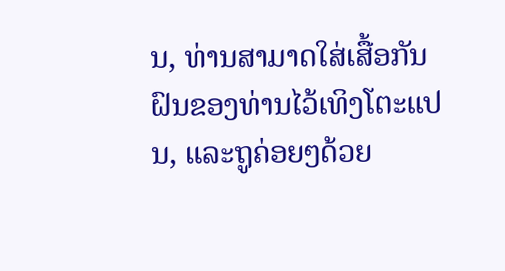ນ, ທ່ານສາມາດໃສ່ເສື້ອກັນຝົນຂອງທ່ານໄວ້ເທິງໂຕະແປນ, ແລະຖູຄ່ອຍໆດ້ວຍ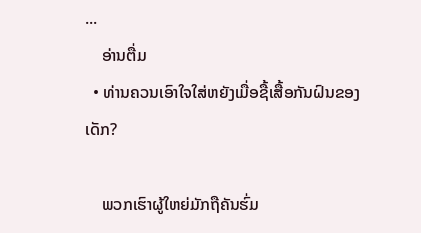...
    ອ່ານຕື່ມ
  • ທ່ານຄວນເອົາໃຈໃສ່ຫຍັງເມື່ອຊື້ເສື້ອກັນຝົນຂອງເດັກ?

    ພວກເຮົາຜູ້ໃຫຍ່ມັກຖືຄັນຮົ່ມ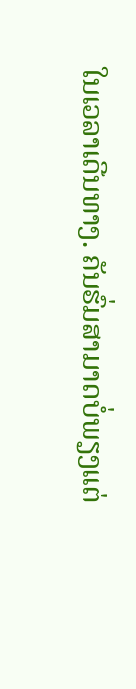ໃນເວລາເດີນທາງ. ຄັນຮົ່ມສາມາດບໍ່ພຽງແຕ່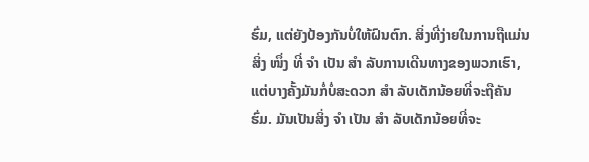ຮົ່ມ, ແຕ່ຍັງປ້ອງກັນບໍ່ໃຫ້ຝົນຕົກ. ສິ່ງທີ່ງ່າຍໃນການຖືແມ່ນສິ່ງ ໜຶ່ງ ທີ່ ຈຳ ເປັນ ສຳ ລັບການເດີນທາງຂອງພວກເຮົາ, ແຕ່ບາງຄັ້ງມັນກໍ່ບໍ່ສະດວກ ສຳ ລັບເດັກນ້ອຍທີ່ຈະຖືຄັນຮົ່ມ. ມັນເປັນສິ່ງ ຈຳ ເປັນ ສຳ ລັບເດັກນ້ອຍທີ່ຈະ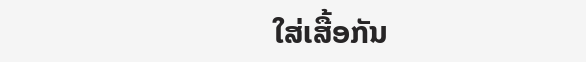ໃສ່ເສື້ອກັນ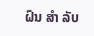ຝົນ ສຳ ລັບ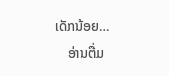ເດັກນ້ອຍ…
    ອ່ານຕື່ມ